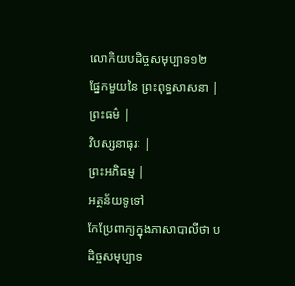លោកិយបដិច្ចសមុប្បាទ១២
ផ្នែកមួយនៃ ព្រះពុទ្ធសាសនា |
ព្រះធម៌ |
វិបស្សនាធុរៈ |
ព្រះអភិធម្ម |
អត្ថន័យទូទៅ
កែប្រែពាក្យក្នុងភាសាបាលីថា បដិច្ចសមុប្បាទ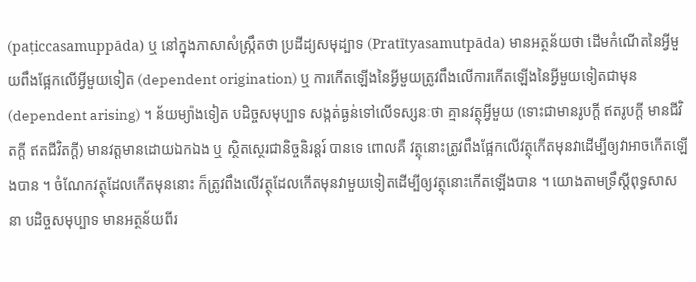(paṭiccasamuppāda) ឬ នៅក្នុងភាសាសំស្ក្រឹតថា ប្រដីដ្យសមុដ្បាទ (Pratītyasamutpāda) មានអត្ថន័យថា ដើមកំណើតនៃអ្វីមួយពឹងផ្អែកលើអ្វីមួយទៀត (dependent origination) ឬ ការកើតឡើងនៃអ្វីមួយត្រូវពឹងលើការកើតឡើងនៃអ្វីមួយទៀតជាមុន (dependent arising) ។ ន័យម្យ៉ាងទៀត បដិច្ចសមុប្បាទ សង្កត់ធ្ងន់ទៅលើទស្សនៈថា គ្មានវត្ថុអ្វីមួយ (ទោះជាមានរូបក្តី ឥតរូបក្តី មានជីវិតក្តី ឥតជីវិតក្តី) មានវត្តមានដោយឯកឯង ឬ ស្ថិតស្ថេរជានិច្ចនិរន្តរ៍ បានទេ ពោលគឺ វត្ថុនោះត្រូវពឹងផ្អែកលើវត្ថុកើតមុនវាដើម្បីឲ្យវាអាចកើតឡើងបាន ។ ចំណែកវត្ថុដែលកើតមុននោះ ក៏ត្រូវពឹងលើវត្ថុដែលកើតមុនវាមួយទៀតដើម្បីឲ្យវត្ថុនោះកើតឡើងបាន ។ យោងតាមទ្រឹស្តីពុទ្ធសាសនា បដិច្ចសមុប្បាទ មានអត្ថន័យពីរ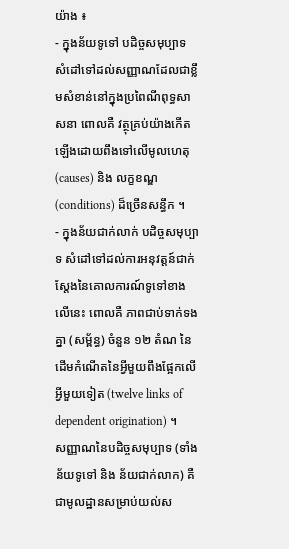យ៉ាង ៖
- ក្នុងន័យទូទៅ បដិច្ចសមុប្បាទ សំដៅទៅដល់សញ្ញាណដែលជាខ្លឹមសំខាន់នៅក្នុងប្រពៃណីពុទ្ធសាសនា ពោលគឺ វត្ថុគ្រប់យ៉ាងកើតឡើងដោយពឹងទៅលើមូលហេតុ (causes) និង លក្ខខណ្ឌ (conditions) ដ៏ច្រើនសន្ធឹក ។
- ក្នុងន័យជាក់លាក់ បដិច្ចសមុប្បាទ សំដៅទៅដល់ការអនុវត្តន៍ជាក់ស្តែងនៃគោលការណ៍ទូទៅខាងលើនេះ ពោលគឺ ភាពជាប់ទាក់ទងគ្នា (សម្ព័ន្ធ) ចំនួន ១២ តំណ នៃដើមកំណើតនៃអ្វីមួយពឹងផ្អែកលើអ្វីមួយទៀត (twelve links of dependent origination) ។
សញ្ញាណនៃបដិច្ចសមុប្បាទ (ទាំងន័យទូទៅ និង ន័យជាក់លាក) គឺជាមូលដ្ឋានសម្រាប់យល់ស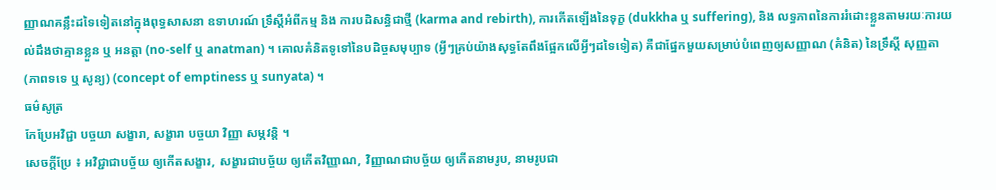ញ្ញាណគន្លឹះដទៃទៀតនៅក្នុងពុទ្ធសាសនា ឧទាហរណ៍ ទ្រឹស្តីអំពីកម្ម និង ការបដិសន្ធិជាថ្មី (karma and rebirth), ការកើតឡើងនៃទុក្ខ (dukkha ឬ suffering), និង លទ្ធភាពនៃការរំដោះខ្លួនតាមរយៈការយល់ដឹងថាគ្មានខ្លួន ឬ អនត្តា (no-self ឬ anatman) ។ គោលគំនិតទូទៅនៃបដិច្ចសមុប្បាទ (អ្វីៗគ្រប់យ៉ាងសុទ្ធតែពឹងផ្អែកលើអ្វីៗដទៃទៀត) គឺជាផ្នែកមួយសម្រាប់បំពេញឲ្យសញ្ញាណ (គំនិត) នៃទ្រឹស្តី សុញ្ញតា (ភាពទទេ ឬ សូន្យ) (concept of emptiness ឬ sunyata) ។
ធម៌សូត្រ
កែប្រែអវិជ្ជា បច្ចយា សង្ខារា, សង្ខារា បច្ចយា វិញ្ញា សម្ភវន្តិ ។
សេចក្តីប្រែ ៖ អវិជ្ជាជាបច្ច័យ ឲ្យកើតសង្ខារ, សង្ខារជាបច្ច័យ ឲ្យកើតវិញ្ញាណ, វិញ្ញាណជាបច្ច័យ ឲ្យកើតនាមរូប, នាមរូបជា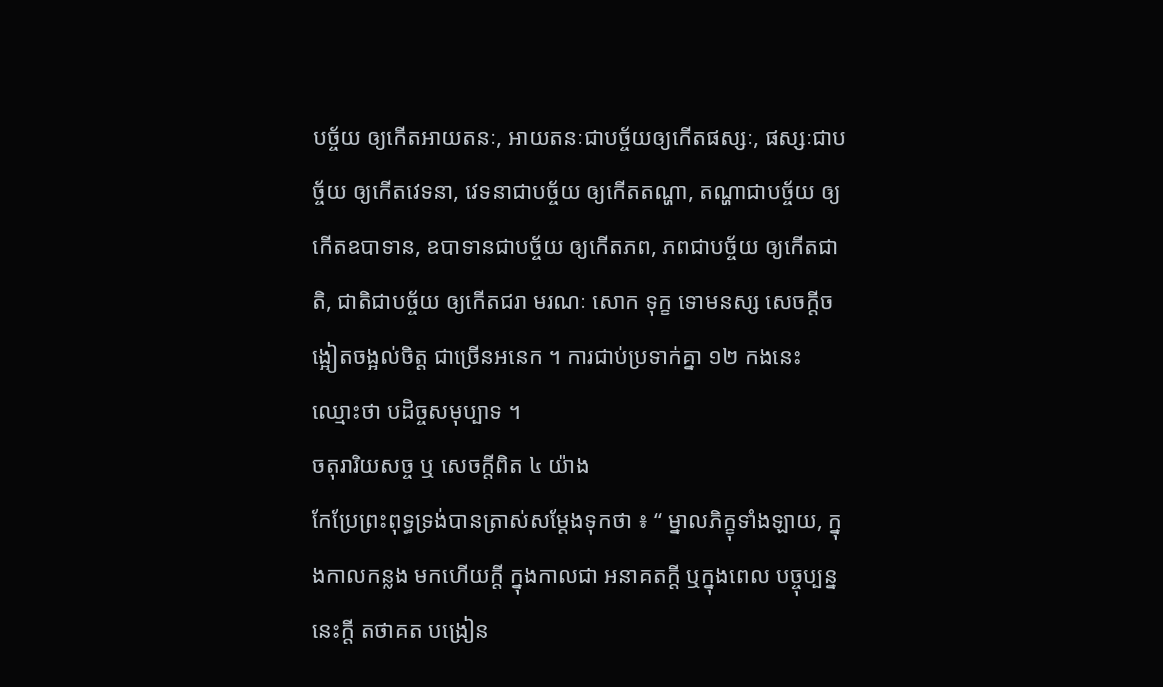បច្ច័យ ឲ្យកើតអាយតនៈ, អាយតនៈជាបច្ច័យឲ្យកើតផស្សៈ, ផស្សៈជាបច្ច័យ ឲ្យកើតវេទនា, វេទនាជាបច្ច័យ ឲ្យកើតតណ្ហា, តណ្ហាជាបច្ច័យ ឲ្យកើតឧបាទាន, ឧបាទានជាបច្ច័យ ឲ្យកើតភព, ភពជាបច្ច័យ ឲ្យកើតជាតិ, ជាតិជាបច្ច័យ ឲ្យកើតជរា មរណៈ សោក ទុក្ខ ទោមនស្ស សេចក្តីចង្អៀតចង្អល់ចិត្ត ជាច្រើនអនេក ។ ការជាប់ប្រទាក់គ្នា ១២ កងនេះ ឈ្មោះថា បដិច្ចសមុប្បាទ ។
ចតុរារិយសច្ច ឬ សេចក្តីពិត ៤ យ៉ាង
កែប្រែព្រះពុទ្ធទ្រង់បានត្រាស់សម្តែងទុកថា ៖ “ ម្នាលភិក្ខុទាំងឡាយ, ក្នុងកាលកន្លង មកហើយក្តី ក្នុងកាលជា អនាគតក្តី ឬក្នុងពេល បច្ចុប្បន្ននេះក្តី តថាគត បង្រៀន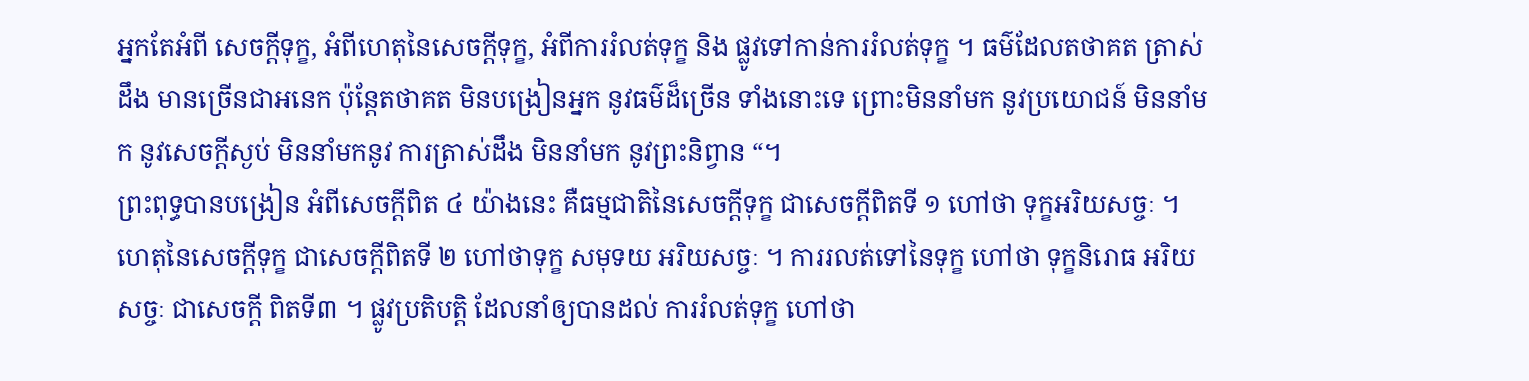អ្នកតែអំពី សេចក្តីទុក្ខ, អំពីហេតុនៃសេចក្តីទុក្ខ, អំពីការរំលត់ទុក្ខ និង ផ្លូវទៅកាន់ការរំលត់ទុក្ខ ។ ធម៌ដែលតថាគត ត្រាស់ដឹង មានច្រើនជាអនេក ប៉ុន្តែតថាគត មិនបង្រៀនអ្នក នូវធម៌ដ៏ច្រើន ទាំងនោះទេ ព្រោះមិននាំមក នូវប្រយោជន៍ មិននាំមក នូវសេចក្តីស្ងប់ មិននាំមកនូវ ការត្រាស់ដឹង មិននាំមក នូវព្រះនិព្វាន “។
ព្រះពុទ្ធបានបង្រៀន អំពីសេចក្តីពិត ៤ យ៉ាងនេះ គឺធម្មជាតិនៃសេចក្តីទុក្ខ ជាសេចក្តីពិតទី ១ ហៅថា ទុក្ខអរិយសច្ចៈ ។ ហេតុនៃសេចក្តីទុក្ខ ជាសេចក្តីពិតទី ២ ហៅថាទុក្ខ សមុទយ អរិយសច្ចៈ ។ ការរលត់ទៅនៃទុក្ខ ហៅថា ទុក្ខនិរោធ អរិយសច្ចៈ ជាសេចក្តី ពិតទី៣ ។ ផ្លូវប្រតិបត្តិ ដែលនាំឲ្យបានដល់ ការរំលត់ទុក្ខ ហៅថា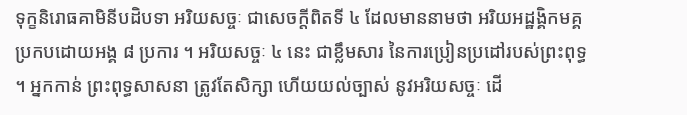ទុក្ខនិរោធគាមិនីបដិបទា អរិយសច្ចៈ ជាសេចក្តីពិតទី ៤ ដែលមាននាមថា អរិយអដ្ឋង្គិកមគ្គ ប្រកបដោយអង្គ ៨ ប្រការ ។ អរិយសច្ចៈ ៤ នេះ ជាខ្លឹមសារ នៃការប្រៀនប្រដៅរបស់ព្រះពុទ្ធ ។ អ្នកកាន់ ព្រះពុទ្ធសាសនា ត្រូវតែសិក្សា ហើយយល់ច្បាស់ នូវអរិយសច្ចៈ ដើ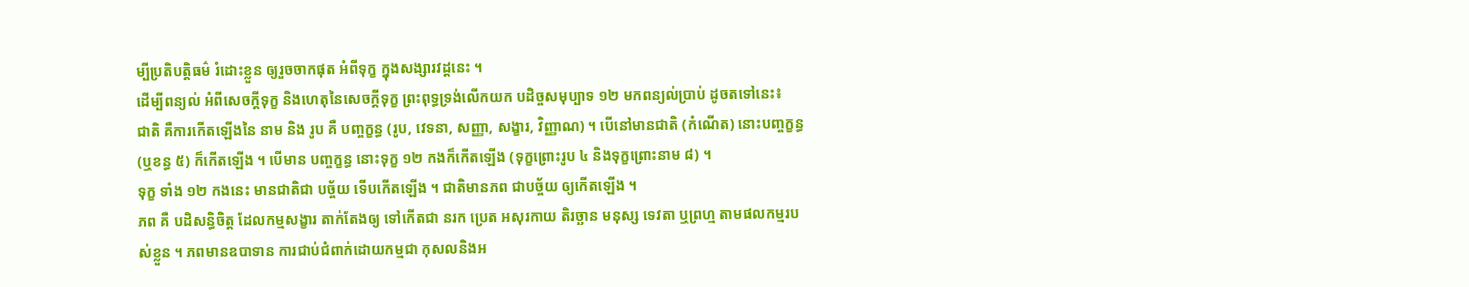ម្បីប្រតិបត្តិធម៌ រំដោះខ្លួន ឲ្យរួចចាកផុត អំពីទុក្ខ ក្នុងសង្សារវដ្តនេះ ។
ដើម្បីពន្យល់ អំពីសេចក្តីទុក្ខ និងហេតុនៃសេចក្តីទុក្ខ ព្រះពុទ្ធទ្រង់លើកយក បដិច្ចសមុប្បាទ ១២ មកពន្យល់ប្រាប់ ដូចតទៅនេះ៖
ជាតិ គឺការកើតឡើងនៃ នាម និង រូប គឺ បញ្ចក្ខន្ធ (រូប, វេទនា, សញ្ញា, សង្ខារ, វិញ្ញាណ) ។ បើនៅមានជាតិ (កំណើត) នោះបញ្ចក្ខន្ធ (ឬខន្ធ ៥) ក៏កើតឡើង ។ បើមាន បញ្ចក្ខន្ធ នោះទុក្ខ ១២ កងក៏កើតឡើង (ទុក្ខព្រោះរូប ៤ និងទុក្ខព្រោះនាម ៨) ។
ទុក្ខ ទាំង ១២ កងនេះ មានជាតិជា បច្ច័យ ទើបកើតឡើង ។ ជាតិមានភព ជាបច្ច័យ ឲ្យកើតឡើង ។
ភព គឺ បដិសន្ធិចិត្ត ដែលកម្មសង្ខារ តាក់តែងឲ្យ ទៅកើតជា នរក ប្រេត អសុរកាយ តិរច្ឆាន មនុស្ស ទេវតា ឬព្រហ្ម តាមផលកម្មរបស់ខ្លួន ។ ភពមានឧបាទាន ការជាប់ជំពាក់ដោយកម្មជា កុសលនិងអ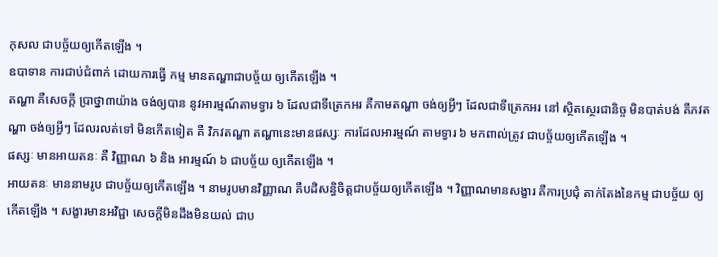កុសល ជាបច្ច័យឲ្យកើតឡើង ។
ឧបាទាន ការជាប់ជំពាក់ ដោយការធ្វើ កម្ម មានតណ្ហាជាបច្ច័យ ឲ្យកើតឡើង ។
តណ្ហា គឺសេចក្តី ប្រាថ្នា៣យ៉ាង ចង់ឲ្យបាន នូវអារម្មណ៍តាមទ្វារ ៦ ដែលជាទីត្រេកអរ គឺកាមតណ្ហា ចង់ឲ្យអ្វីៗ ដែលជាទីត្រេកអរ នៅ ស្ថិតស្ថេរជានិច្ច មិនបាត់បង់ គឺភវតណ្ហា ចង់ឲ្យអ្វីៗ ដែលរលត់ទៅ មិនកើតទៀត គឺ វិភវតណ្ហា តណ្ហានេះមានផស្សៈ ការដែលអារម្មណ៍ តាមទ្វារ ៦ មកពាល់ត្រូវ ជាបច្ច័យឲ្យកើតឡើង ។
ផស្សៈ មានអាយតនៈ គឺ វិញ្ញាណ ៦ និង អារម្មណ៍ ៦ ជាបច្ច័យ ឲ្យកើតឡើង ។
អាយតនៈ មាននាមរូប ជាបច្ច័យឲ្យកើតឡើង ។ នាមរូបមានវិញ្ញាណ គឺបដិសន្ធិចិត្តជាបច្ច័យឲ្យកើតឡើង ។ វិញ្ញាណមានសង្ខារ គឺការប្រជុំ តាក់តែងនៃកម្ម ជាបច្ច័យ ឲ្យកើតឡើង ។ សង្ខារមានអវិជ្ជា សេចក្តីមិនដឹងមិនយល់ ជាប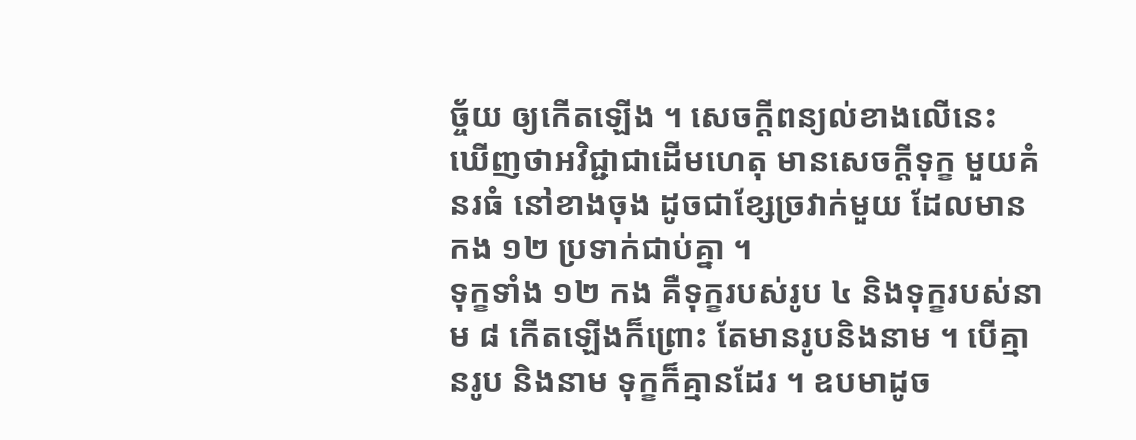ច្ច័យ ឲ្យកើតឡើង ។ សេចក្តីពន្យល់ខាងលើនេះ ឃើញថាអវិជ្ជាជាដើមហេតុ មានសេចក្តីទុក្ខ មួយគំនរធំ នៅខាងចុង ដូចជាខ្សែច្រវាក់មួយ ដែលមានកង ១២ ប្រទាក់ជាប់គ្នា ។
ទុក្ខទាំង ១២ កង គឺទុក្ខរបស់រូប ៤ និងទុក្ខរបស់នាម ៨ កើតឡើងក៏ព្រោះ តែមានរូបនិងនាម ។ បើគ្មានរូប និងនាម ទុក្ខក៏គ្មានដែរ ។ ឧបមាដូច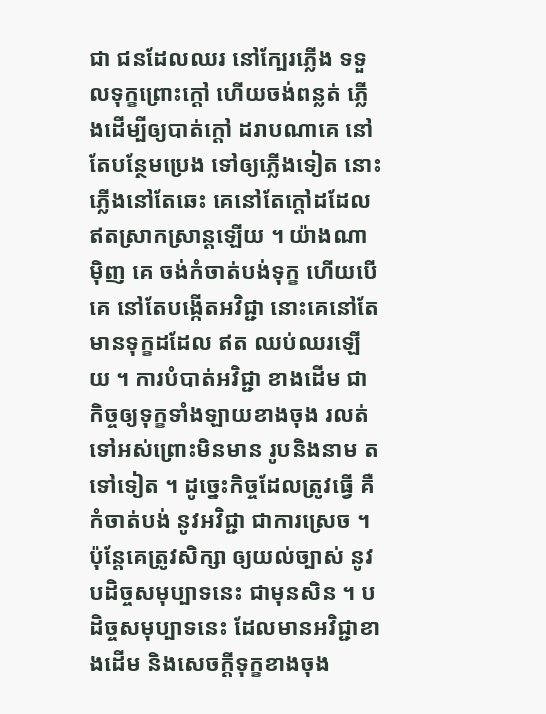ជា ជនដែលឈរ នៅក្បែរភ្លើង ទទួលទុក្ខព្រោះក្តៅ ហើយចង់ពន្លត់ ភ្លើងដើម្បីឲ្យបាត់ក្តៅ ដរាបណាគេ នៅតែបន្ថែមប្រេង ទៅឲ្យភ្លើងទៀត នោះភ្លើងនៅតែឆេះ គេនៅតែក្តៅដដែល ឥតស្រាកស្រាន្តឡើយ ។ យ៉ាងណាម៉ិញ គេ ចង់កំចាត់បង់ទុក្ខ ហើយបើគេ នៅតែបង្កើតអវិជ្ជា នោះគេនៅតែ មានទុក្ខដដែល ឥត ឈប់ឈរឡើយ ។ ការបំបាត់អវិជ្ជា ខាងដើម ជាកិច្ចឲ្យទុក្ខទាំងឡាយខាងចុង រលត់ទៅអស់ព្រោះមិនមាន រូបនិងនាម តទៅទៀត ។ ដូច្នេះកិច្ចដែលត្រូវធ្វើ គឺកំចាត់បង់ នូវអវិជ្ជា ជាការស្រេច ។ ប៉ុន្តែគេត្រូវសិក្សា ឲ្យយល់ច្បាស់ នូវបដិច្ចសមុប្បាទនេះ ជាមុនសិន ។ បដិច្ចសមុប្បាទនេះ ដែលមានអវិជ្ជាខាងដើម និងសេចក្តីទុក្ខខាងចុង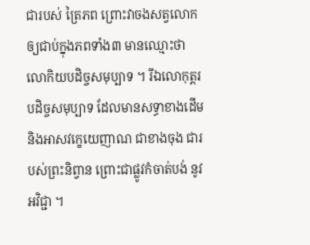ជារបស់ ត្រៃភព ព្រោះវាចងសត្វលោក ឲ្យជាប់ក្នុងភពទាំង៣ មានឈ្មោះថា លោកិយបដិច្ចសមុប្បាទ ។ រីឯលោកុត្តរបដិច្ចសមុប្បាទ ដែលមានសទ្ធាខាងដើម និងអាសវក្ខេយេញាណ ជាខាងចុង ជារបស់ព្រះនិព្វាន ព្រោះជាផ្លូវកំចាត់បង់ នូវអវិជ្ជា ។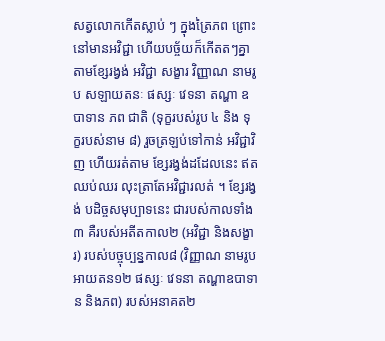សត្វលោកកើតស្លាប់ ៗ ក្នុងត្រៃភព ព្រោះនៅមានអវិជ្ជា ហើយបច្ច័យក៏កើតតៗគ្នា តាមខ្សែរង្វង់ អវិជ្ជា សង្ខារ វិញ្ញាណ នាមរូប សឡាយតនៈ ផស្សៈ វេទនា តណ្ហា ឧបាទាន ភព ជាតិ (ទុក្ខរបស់រូប ៤ និង ទុក្ខរបស់នាម ៨) រួចត្រឡប់ទៅកាន់ អវិជ្ជាវិញ ហើយរត់តាម ខ្សែរង្វង់ដដែលនេះ ឥតឈប់ឈរ លុះត្រាតែអវិជ្ជារលត់ ។ ខ្សែរង្វង់ បដិច្ចសមុប្បាទនេះ ជារបស់កាលទាំង៣ គឺរបស់អតីតកាល២ (អវិជ្ជា និងសង្ខារ) របស់បច្ចុប្បន្នកាល៨ (វិញ្ញាណ នាមរូប អាយតន១២ ផស្សៈ វេទនា តណ្ហាឧបាទាន និងភព) របស់អនាគត២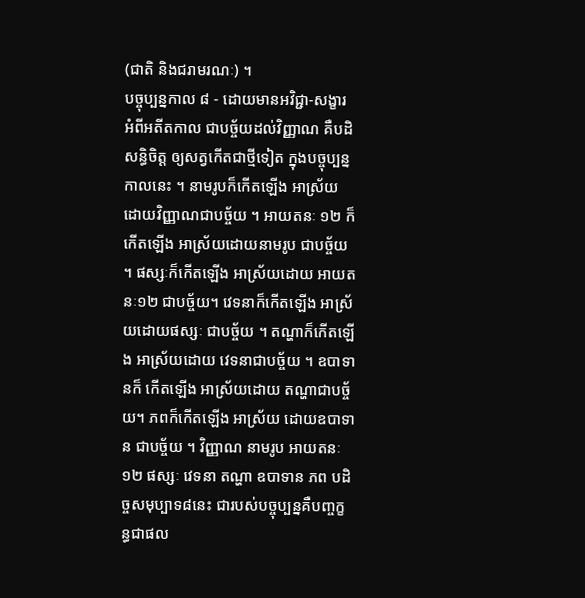(ជាតិ និងជរាមរណៈ) ។
បច្ចុប្បន្នកាល ៨ - ដោយមានអវិជ្ជា-សង្ខារ អំពីអតីតកាល ជាបច្ច័យដល់វិញ្ញាណ គឺបដិ សន្ធិចិត្ត ឲ្យសត្វកើតជាថ្មីទៀត ក្នុងបច្ចុប្បន្នកាលនេះ ។ នាមរូបក៏កើតឡើង អាស្រ័យ ដោយវិញ្ញាណជាបច្ច័យ ។ អាយតនៈ ១២ ក៏កើតឡើង អាស្រ័យដោយនាមរូប ជាបច្ច័យ ។ ផស្សៈក៏កើតឡើង អាស្រ័យដោយ អាយតនៈ១២ ជាបច្ច័យ។ វេទនាក៏កើតឡើង អាស្រ័យដោយផស្សៈ ជាបច្ច័យ ។ តណ្ហាក៏កើតឡើង អាស្រ័យដោយ វេទនាជាបច្ច័យ ។ ឧបាទានក៏ កើតឡើង អាស្រ័យដោយ តណ្ហាជាបច្ច័យ។ ភពក៏កើតឡើង អាស្រ័យ ដោយឧបាទាន ជាបច្ច័យ ។ វិញ្ញាណ នាមរូប អាយតនៈ ១២ ផស្សៈ វេទនា តណ្ហា ឧបាទាន ភព បដិច្ចសមុប្បាទ៨នេះ ជារបស់បច្ចុប្បន្នគឺបញ្ចក្ខន្ធជាផល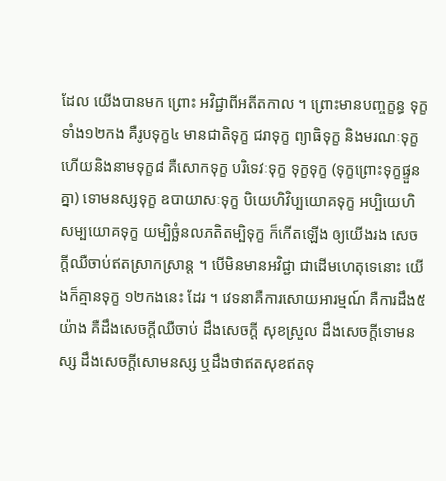ដែល យើងបានមក ព្រោះ អវិជ្ជាពីអតីតកាល ។ ព្រោះមានបញ្ចក្ខន្ធ ទុក្ខទាំង១២កង គឺរូបទុក្ខ៤ មានជាតិទុក្ខ ជរាទុក្ខ ព្យាធិទុក្ខ និងមរណៈទុក្ខ ហើយនិងនាមទុក្ខ៨ គឺសោកទុក្ខ បរិទេវៈទុក្ខ ទុក្ខទុក្ខ (ទុក្ខព្រោះទុក្ខផ្ទួនគ្នា) ទោមនស្សទុក្ខ ឧបាយាសៈទុក្ខ បិយេហិវិប្បយោគទុក្ខ អប្បិយេហិសម្បយោគទុក្ខ យម្បិច្ឆំនលភតិតម្បិទុក្ខ ក៏កើតឡើង ឲ្យយើងរង សេចក្តីឈឺចាប់ឥតស្រាកស្រាន្ត ។ បើមិនមានអវិជ្ជា ជាដើមហេតុទេនោះ យើងក៏គ្មានទុក្ខ ១២កងនេះ ដែរ ។ វេទនាគឺការសោយអារម្មណ៍ គឺការដឹង៥យ៉ាង គឺដឹងសេចក្តីឈឺចាប់ ដឹងសេចក្តី សុខស្រួល ដឹងសេចក្តីទោមនស្ស ដឹងសេចក្តីសោមនស្ស ឬដឹងថាឥតសុខឥតទុ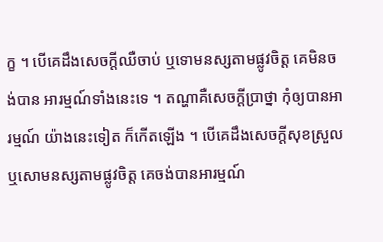ក្ខ ។ បើគេដឹងសេចក្តីឈឺចាប់ ឬទោមនស្សតាមផ្លូវចិត្ត គេមិនចង់បាន អារម្មណ៍ទាំងនេះទេ ។ តណ្ហាគឺសេចក្តីប្រាថ្នា កុំឲ្យបានអារម្មណ៍ យ៉ាងនេះទៀត ក៏កើតឡើង ។ បើគេដឹងសេចក្តីសុខស្រួល ឬសោមនស្សតាមផ្លូវចិត្ត គេចង់បានអារម្មណ៍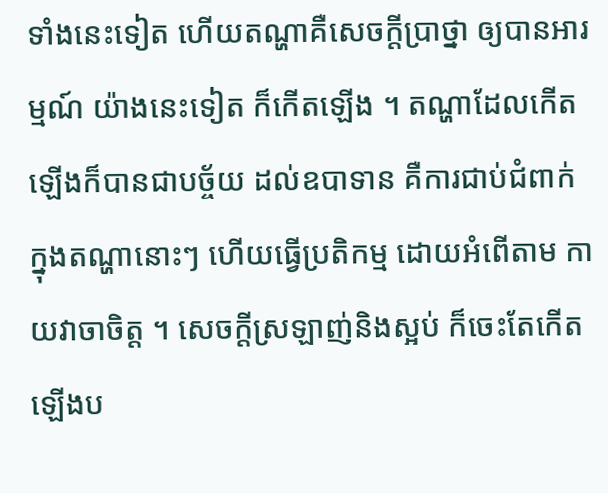ទាំងនេះទៀត ហើយតណ្ហាគឺសេចក្តីប្រាថ្នា ឲ្យបានអារម្មណ៍ យ៉ាងនេះទៀត ក៏កើតឡើង ។ តណ្ហាដែលកើតឡើងក៏បានជាបច្ច័យ ដល់ឧបាទាន គឺការជាប់ជំពាក់ ក្នុងតណ្ហានោះៗ ហើយធ្វើប្រតិកម្ម ដោយអំពើតាម កាយវាចាចិត្ត ។ សេចក្តីស្រឡាញ់និងស្អប់ ក៏ចេះតែកើតឡើងប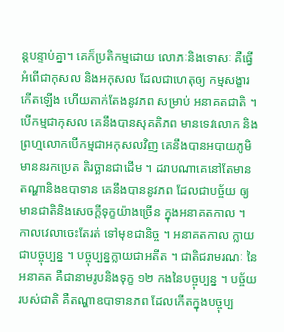ន្តបន្ទាប់គ្នា។ គេក៏ប្រតិកម្មដោយ លោភៈនិងទោសៈ គឺធ្វើអំពើជាកុសល និងអកុសល ដែលជាហេតុឲ្យ កម្មសង្ខារកើតឡើង ហើយតាក់តែងនូវភព សម្រាប់ អនាគតជាតិ ។ បើកម្មជាកុសល គេនឹងបានសុគតិភព មានទេវលោក និងព្រហ្មលោកបើកម្មជាអកុសលវិញ គេនឹងបានអបាយភូមិ មាននរកប្រេត តិរច្ឆានជាដើម ។ ដរាបណាគេនៅតែមានតណ្ហានិងឧបាទាន គេនឹងបាននូវភព ដែលជាបច្ច័យ ឲ្យមានជាតិនិងសេចក្តីទុក្ខយ៉ាងច្រើន ក្នុងអនាគតកាល ។
កាលវេលាចេះតែរត់ ទៅមុខជានិច្ច ។ អនាគតកាល ក្លាយជាបច្ចុប្បន្ន ។ បច្ចុប្បន្នក្លាយជាអតីត ។ ជាតិជរាមរណៈ នៃអនាគត គឺជានាមរូបនិងទុក្ខ ១២ កងនៃបច្ចុប្បន្ន ។ បច្ច័យរបស់ជាតិ គឺតណ្ហាឧបាទានភព ដែលកើតក្នុងបច្ចុប្ប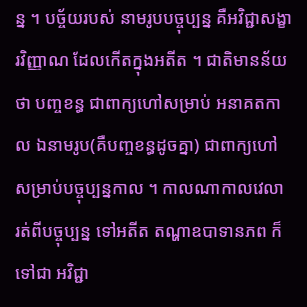ន្ន ។ បច្ច័យរបស់ នាមរូបបច្ចុប្បន្ន គឺអវិជ្ជាសង្ខារវិញ្ញាណ ដែលកើតក្នុងអតីត ។ ជាតិមានន័យថា បញ្ចខន្ធ ជាពាក្យហៅសម្រាប់ អនាគតកាល ឯនាមរូប(គឺបញ្ចខន្ធដូចគ្នា) ជាពាក្យហៅ សម្រាប់បច្ចុប្បន្នកាល ។ កាលណាកាលវេលា រត់ពីបច្ចុប្បន្ន ទៅអតីត តណ្ហាឧបាទានភព ក៏ទៅជា អវិជ្ជា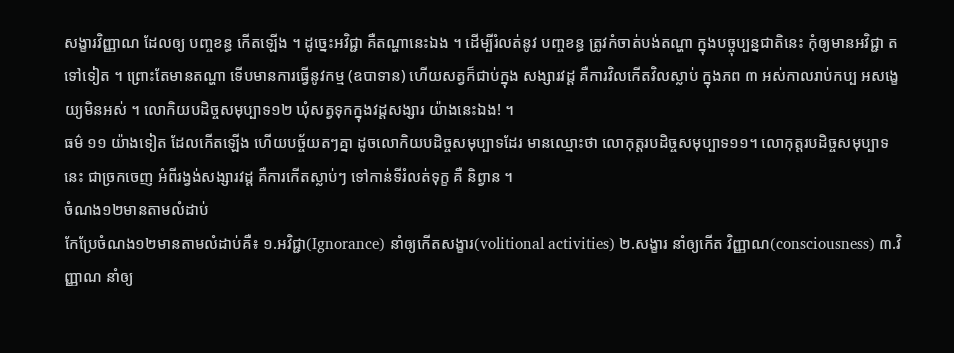សង្ខារវិញ្ញាណ ដែលឲ្យ បញ្ចខន្ធ កើតឡើង ។ ដូច្នេះអវិជ្ជា គឺតណ្ហានេះឯង ។ ដើម្បីរំលត់នូវ បញ្ចខន្ធ ត្រូវកំចាត់បង់តណ្ហា ក្នុងបច្ចុប្បន្នជាតិនេះ កុំឲ្យមានអវិជ្ជា តទៅទៀត ។ ព្រោះតែមានតណ្ហា ទើបមានការធ្វើនូវកម្ម (ឧបាទាន) ហើយសត្វក៏ជាប់ក្នុង សង្សារវដ្ត គឺការវិលកើតវិលស្លាប់ ក្នុងភព ៣ អស់កាលរាប់កប្ប អសង្ខេយ្យមិនអស់ ។ លោកិយបដិច្ចសមុប្បាទ១២ ឃុំសត្វទុកក្នុងវដ្តសង្សារ យ៉ាងនេះឯង! ។
ធម៌ ១១ យ៉ាងទៀត ដែលកើតឡើង ហើយបច្ច័យតៗគ្នា ដូចលោកិយបដិច្ចសមុប្បាទដែរ មានឈ្មោះថា លោកុត្តរបដិច្ចសមុប្បាទ១១។ លោកុត្តរបដិច្ចសមុប្បាទនេះ ជាច្រកចេញ អំពីរង្វង់សង្សារវដ្ត គឺការកើតស្លាប់ៗ ទៅកាន់ទីរំលត់ទុក្ខ គឺ និព្វាន ។
ចំណង១២មានតាមលំដាប់
កែប្រែចំណង១២មានតាមលំដាប់គឺ៖ ១.អវិជ្ជា(Ignorance) នាំឲ្យកើតសង្ខារ(volitional activities) ២.សង្ខារ នាំឲ្យកើត វិញ្ញាណ(consciousness) ៣.វិញ្ញាណ នាំឲ្យ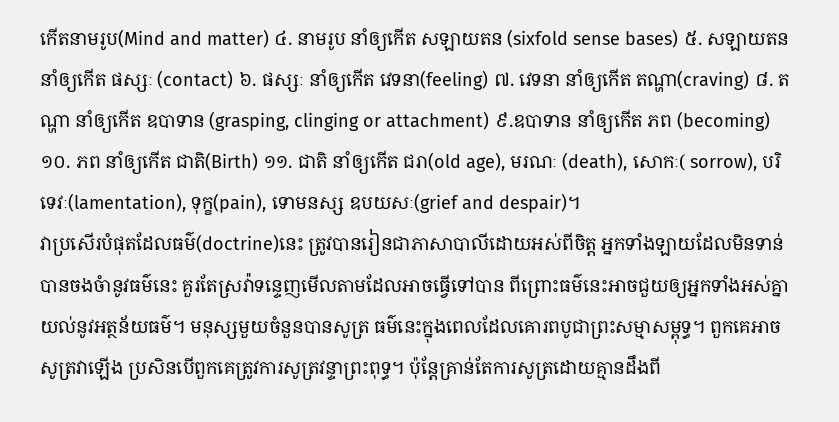កើតនាមរូប(Mind and matter) ៤. នាមរូប នាំឲ្យកើត សឡាយតន (sixfold sense bases) ៥. សឡាយតន នាំឲ្យកើត ផស្សៈ (contact) ៦. ផស្សៈ នាំឲ្យកើត វេទនា(feeling) ៧. វេទនា នាំឲ្យកើត តណ្ហា(craving) ៨. តណ្ហា នាំឲ្យកើត ឧបាទាន (grasping, clinging or attachment) ៩.ឧបាទាន នាំឲ្យកើត ភព (becoming) ១០. ភព នាំឲ្យកើត ជាតិ(Birth) ១១. ជាតិ នាំឲ្យកើត ជរា(old age), មរណៈ (death), សោកៈ( sorrow), បរិទេវៈ(lamentation), ទុក្ខ(pain), ទោមនស្ស ឧបយសៈ(grief and despair)។
វាប្រសើរបំផុតដែលធម៌(doctrine)នេះ ត្រូវបានរៀនជាភាសាបាលីដោយអស់ពីចិត្ត អ្នកទាំងឡាយដែលមិនទាន់បានចងចំានូវធម៌នេះ គួរតែស្រវ៉ាទន្ទេញមើលតាមដែលអាចធ្វើទៅបាន ពីព្រោះធម៌នេះអាចជួយឲ្យអ្នកទាំងអស់គ្នាយល់នូវអត្ថន័យធម៌។ មនុស្សមួយចំនួនបានសូត្រ ធម៌នេះក្នុងពេលដែលគោរពបូជាព្រះសម្មាសម្ពុទ្ធ។ ពួកគេអាចសូត្រវាឡើង ប្រសិនបើពួកគេត្រូវការសូត្រវន្ទាព្រះពុទ្ធ។ ប៉ុន្តែគ្រាន់តែការសូត្រដោយគ្មានដឹងពី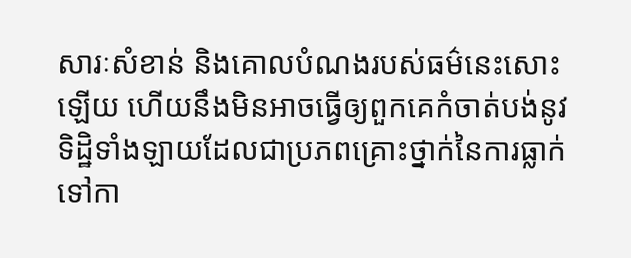សារៈសំខាន់ និងគោលបំណងរបស់ធម៌នេះសោះឡើយ ហើយនឹងមិនអាចធ្វើឲ្យពួកគេកំចាត់បង់នូវទិដ្ឋិទាំងឡាយដែលជាប្រភពគ្រោះថ្នាក់នៃការធ្លាក់ទៅកា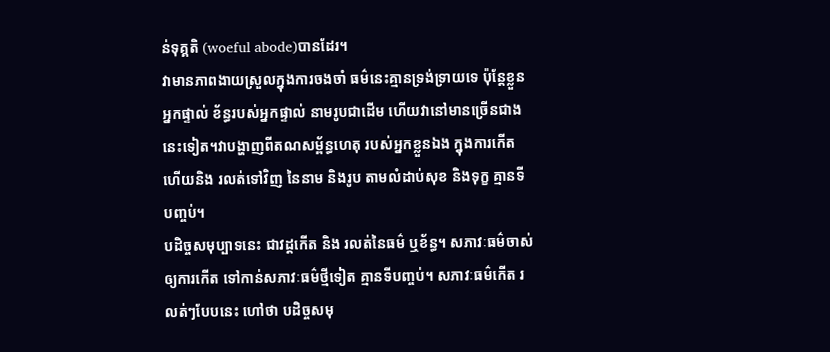ន់ទុគ្គតិ (woeful abode)បានដែរ។
វាមានភាពងាយស្រួលក្នុងការចងចាំ ធម៌នេះគ្មានទ្រង់ទ្រាយទេ ប៉ុន្តែខ្លួនអ្នកផ្ទាល់ ខ័ន្ធរបស់អ្នកផ្ទាល់ នាមរូបជាដើម ហើយវានៅមានច្រើនជាងនេះទៀត។វាបង្ហាញពីតណសម្ព័ន្ធហេតុ របស់អ្នកខ្លួនឯង ក្នុងការកើត ហើយនិង រលត់ទៅវិញ នៃនាម និងរូប តាមលំដាប់សុខ និងទុក្ខ គ្មានទីបញ្ចប់។
បដិច្ចសមុប្បាទនេះ ជាវដ្តកើត និង រលត់នៃធម៌ ឬខ័ន្ធ។ សភាវៈធម៌ចាស់ឲ្យការកើត ទៅកាន់សភាវៈធម៌ថ្មីទៀត គ្មានទីបញ្ចប់។ សភាវៈធម៌កើត រលត់ៗបែបនេះ ហៅថា បដិច្ចសមុ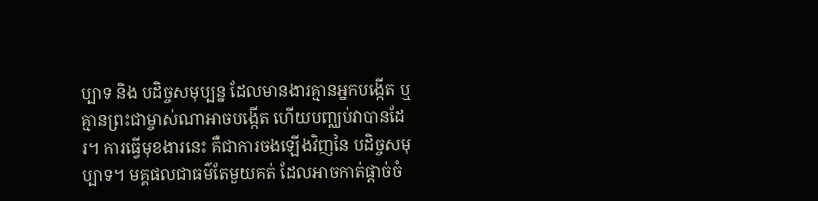ប្បាទ និង បដិច្ចសមុប្បន្ន ដែលមានងារគ្មានអ្នកបង្កើត ឬគ្មានព្រះជាម្ចាស់ណាអាចបង្កើត ហើយបញ្ឈប់វាបានដែរ។ ការធ្វើមុខងារនេះ គឺជាការចងឡើងវិញនៃ បដិច្ចសមុប្បាទ។ មគ្គផលជាធម៌តែមួយគត់ ដែលអាចកាត់ផ្តាច់ចំ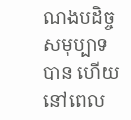ណងបដិច្ចសមុប្បាទបាន ហើយ នៅពេល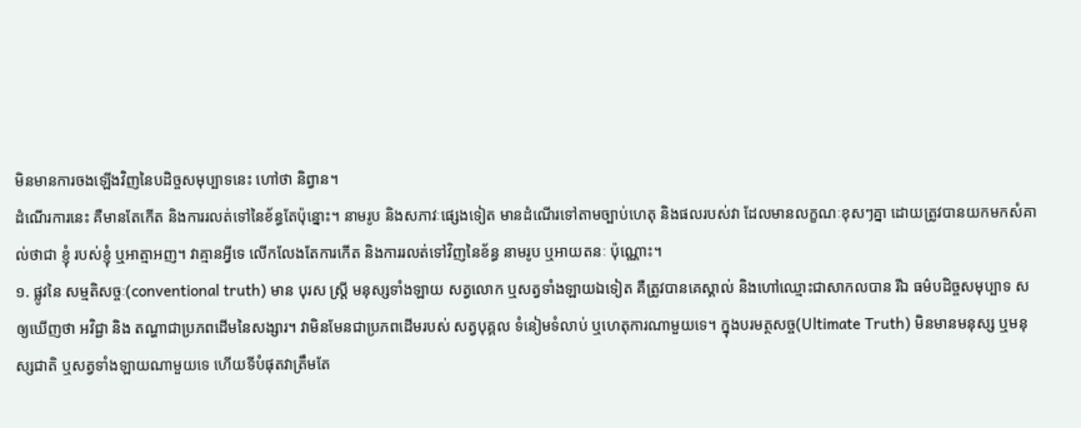មិនមានការចងឡើងវិញនៃបដិច្ចសមុប្បាទនេះ ហៅថា និព្វាន។
ដំណើរការនេះ គឺមានតែកើត និងការរលត់ទៅនៃខ័ន្ធតែប៉ុន្នោះ។ នាមរូប និងសភាវៈផ្សេងទៀត មានដំណើរទៅតាមច្បាប់ហេតុ និងផលរបស់វា ដែលមានលក្ខណៈខុសៗគ្នា ដោយត្រូវបានយកមកសំគាល់ថាជា ខ្ញុំ របស់ខ្ញុំ ឬអាត្មាអញ។ វាគ្មានអ្វីទេ លើកលែងតែការកើត និងការរលត់ទៅវិញនៃខ័ន្ធ នាមរូប ឬអាយតនៈ ប៉ុណ្ណោះ។
១. ផ្លូវនៃ សម្មតិសច្ចៈ(conventional truth) មាន បុរស ស្រ្តី មនុស្សទាំងឡាយ សត្វលោក ឬសត្វទាំងឡាយឯទៀត គឺត្រូវបានគេស្គាល់ និងហៅឈ្មោះជាសាកលបាន រីឯ ធម៌បដិច្ចសមុប្បាទ សឲ្យឃើញថា អវិជ្ជា និង តណ្ហាជាប្រភពដើមនៃសង្សារ។ វាមិនមែនជាប្រភពដើមរបស់ សត្វបុគ្គល ទំនៀមទំលាប់ ឬហេតុការណាមួយទេ។ ក្នុងបរមត្ថសច្ច(Ultimate Truth) មិនមានមនុស្ស ឬមនុស្សជាតិ ឬសត្វទាំងឡាយណាមួយទេ ហើយទីបំផុតវាត្រឹមតែ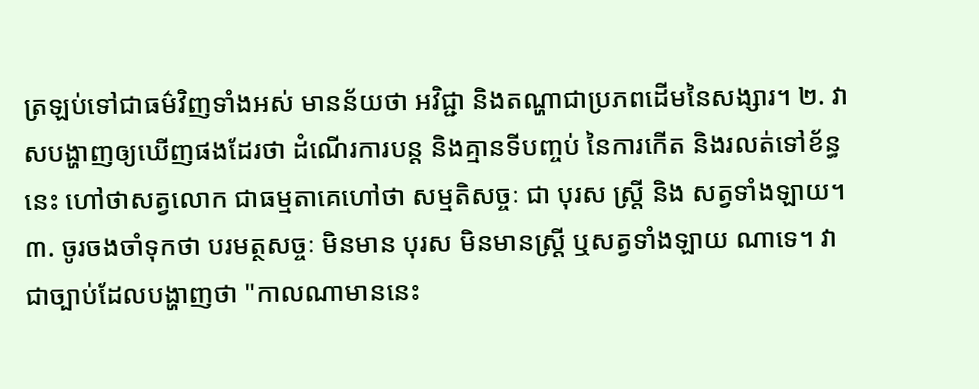ត្រឡប់ទៅជាធម៌វិញទាំងអស់ មានន័យថា អវិជ្ជា និងតណ្ហាជាប្រភពដើមនៃសង្សារ។ ២. វាសបង្ហាញឲ្យឃើញផងដែរថា ដំណើរការបន្ត និងគ្មានទីបញ្ចប់ នៃការកើត និងរលត់ទៅខ័ន្ធនេះ ហៅថាសត្វលោក ជាធម្មតាគេហៅថា សម្មតិសច្ចៈ ជា បុរស ស្រ្តី និង សត្វទាំងឡាយ។ ៣. ចូរចងចាំទុកថា បរមត្ថសច្ចៈ មិនមាន បុរស មិនមានស្រ្តី ឬសត្វទាំងឡាយ ណាទេ។ វាជាច្បាប់ដែលបង្ហាញថា "កាលណាមាននេះ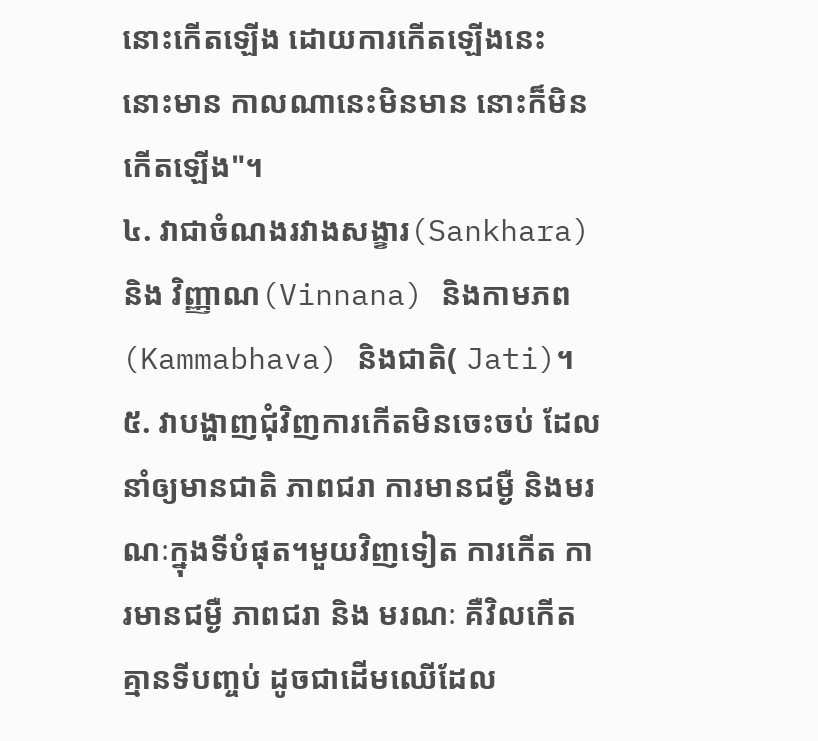នោះកើតឡើង ដោយការកើតឡើងនេះ នោះមាន កាលណានេះមិនមាន នោះក៏មិនកើតឡើង"។
៤. វាជាចំណងរវាងសង្ខារ(Sankhara) និង វិញ្ញាណ(Vinnana) និងកាមភព (Kammabhava) និងជាតិ( Jati)។
៥. វាបង្ហាញជុំវិញការកើតមិនចេះចប់ ដែលនាំឲ្យមានជាតិ ភាពជរា ការមានជម្ងឺ និងមរណៈក្នុងទីបំផុត។មួយវិញទៀត ការកើត ការមានជម្ងឺ ភាពជរា និង មរណៈ គឺវិលកើតគ្មានទីបញ្ចប់ ដូចជាដើមឈើដែល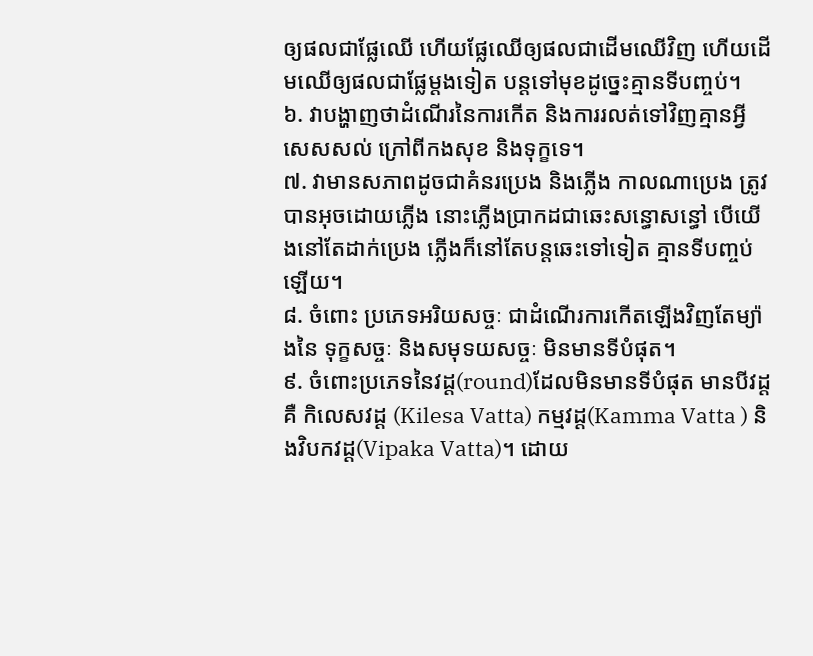ឲ្យផលជាផ្លែឈើ ហើយផ្លែឈើឲ្យផលជាដើមឈើវិញ ហើយដើមឈើឲ្យផលជាផ្លែម្តងទៀត បន្តទៅមុខដូច្នេះគ្មានទីបញ្ចប់។
៦. វាបង្ហាញថាដំណើរនៃការកើត និងការរលត់ទៅវិញគ្មានអ្វីសេសសល់ ក្រៅពីកងសុខ និងទុក្ខទេ។
៧. វាមានសភាពដូចជាគំនរប្រេង និងភ្លើង កាលណាប្រេង ត្រូវបានអុចដោយភ្លើង នោះភ្លើងប្រាកដជាឆេះសន្ធោសន្ធៅ បើយើងនៅតែដាក់ប្រេង ភ្លើងក៏នៅតែបន្តឆេះទៅទៀត គ្មានទីបញ្ចប់ឡើយ។
៨. ចំពោះ ប្រភេទអរិយសច្ចៈ ជាដំណើរការកើតឡើងវិញតែម្យ៉ាងនៃ ទុក្ខសច្ចៈ និងសមុទយសច្ចៈ មិនមានទីបំផុត។
៩. ចំពោះប្រភេទនៃវដ្ត(round)ដែលមិនមានទីបំផុត មានបីវដ្តគឺ កិលេសវដ្ត (Kilesa Vatta) កម្មវដ្ត(Kamma Vatta ) និងវិបកវដ្ដ(Vipaka Vatta)។ ដោយ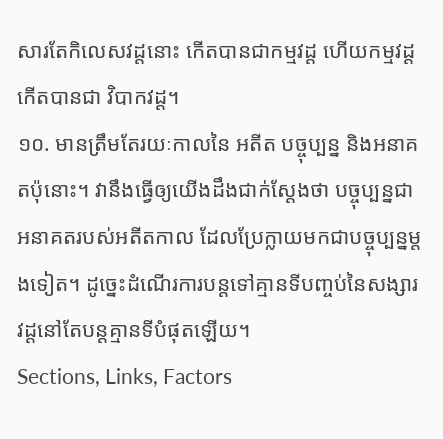សារតែកិលេសវដ្ដនោះ កើតបានជាកម្មវដ្ត ហើយកម្មវដ្តកើតបានជា វិបាកវដ្ត។
១០. មានត្រឹមតែរយៈកាលនៃ អតីត បច្ចុប្បន្ន និងអនាគតប៉ុនោះ។ វានឹងធ្វើឲ្យយើងដឹងជាក់ស្តែងថា បច្ចុប្បន្នជាអនាគតរបស់អតីតកាល ដែលប្រែក្លាយមកជាបច្ចុប្បន្នម្តងទៀត។ ដូច្នេះដំណើរការបន្តទៅគ្មានទីបញ្ចប់នៃសង្សារវដ្ដនៅតែបន្តគ្មានទីបំផុតឡើយ។
Sections, Links, Factors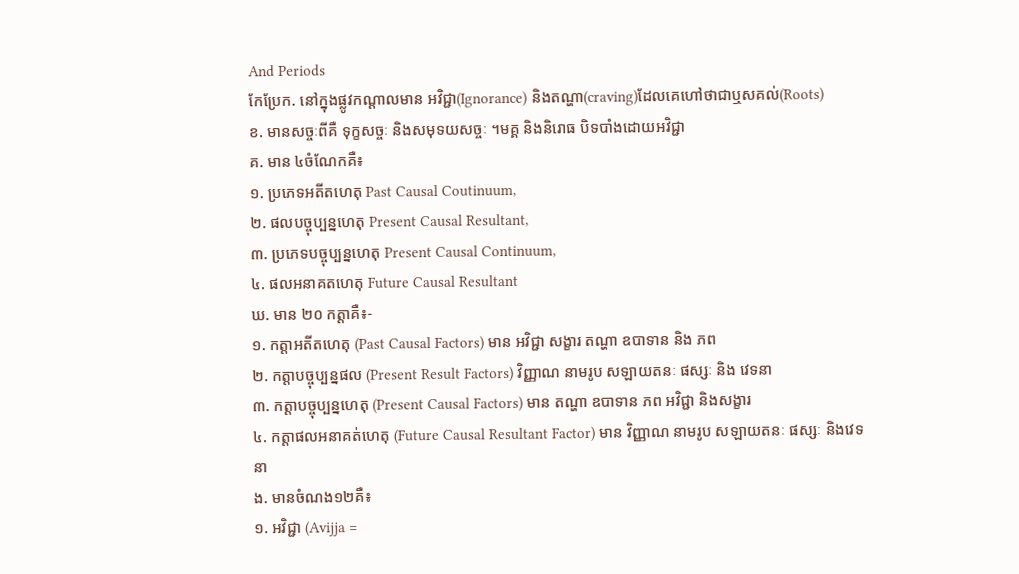And Periods
កែប្រែក. នៅក្នុងផ្លូវកណ្តាលមាន អវិជ្ជា(Ignorance) និងតណ្ហា(craving)ដែលគេហៅថាជាឬសគល់(Roots)
ខ. មានសច្ចៈពីគឺ ទុក្ខសច្ចៈ និងសមុទយសច្ចៈ ។មគ្គ និងនិរោធ បិទបាំងដោយអវិជ្ជា
គ. មាន ៤ចំណែកគឺ៖
១. ប្រភេទអតីតហេតុ Past Causal Coutinuum,
២. ផលបច្ចុប្បន្នហេតុ Present Causal Resultant,
៣. ប្រភេទបច្ចុប្បន្នហេតុ Present Causal Continuum,
៤. ផលអនាគតហេតុ Future Causal Resultant
ឃ. មាន ២០ កត្តាគឺ៖-
១. កត្តាអតីតហេតុ (Past Causal Factors) មាន អវិជ្ជា សង្ខារ តណ្ហា ឧបាទាន និង ភព
២. កត្តាបច្ចុប្បន្នផល (Present Result Factors) វិញ្ញាណ នាមរូប សឡាយតនៈ ផស្សៈ និង វេទនា
៣. កត្តាបច្ចុប្បន្នហេតុ (Present Causal Factors) មាន តណ្ហា ឧបាទាន ភព អវិជ្ជា និងសង្ខារ
៤. កត្តាផលអនាគត់ហេតុ (Future Causal Resultant Factor) មាន វិញ្ញាណ នាមរូប សឡាយតនៈ ផស្សៈ និងវេទនា
ង. មានចំណង១២គឺ៖
១. អវិជ្ជា (Avijja =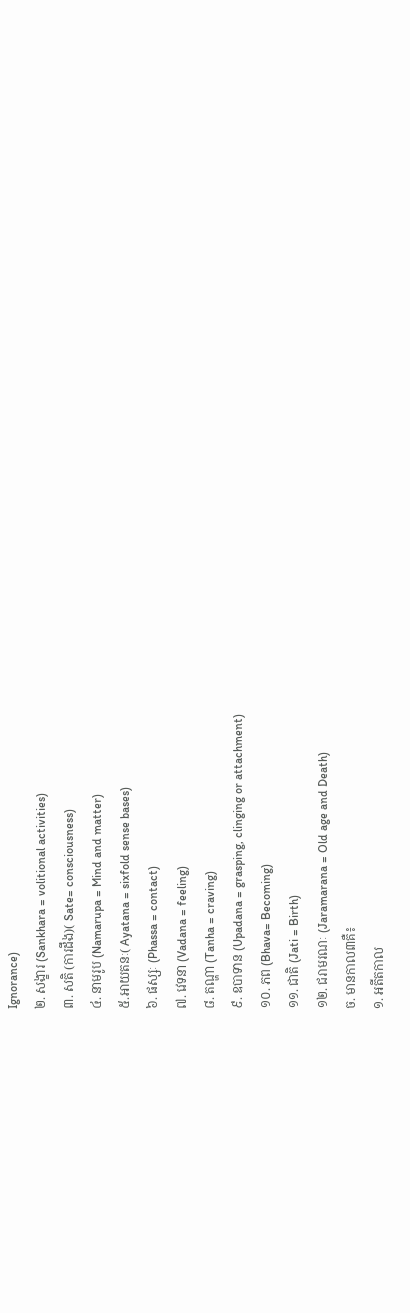Ignorance)
២. សង្ខារ (Sankhara = volitional activities)
៣. សតិ (ការដឹង)( Sate= consciousness)
៤. នាមរូប (Namarupa = Mind and matter)
៥.អាយតនៈ( Ayatana = sixfold sense bases)
៦. ផស្សៈ (Phassa = contact)
៧. វេទនា (Vadana = feeling)
៨. តណ្ហា (Tanha = craving)
៩. ឧបាទាន (Upadana = grasping, clinging or attachment)
១០. ភព (Bhava= Becoming)
១១. ជាតិ (Jati = Birth)
១២. ជរាមរណៈ (Jaramarana = Old age and Death)
ច. មានកាល៣គឺ៖
១. អតីតកាល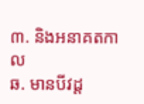៣. និងអនាគតកាល
ឆ. មានបីវដ្ត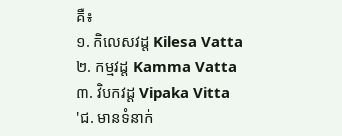គឺ៖
១. កិលេសវដ្ត Kilesa Vatta
២. កម្មវដ្ត Kamma Vatta
៣. វិបកវដ្ត Vipaka Vitta
'ជ. មានទំនាក់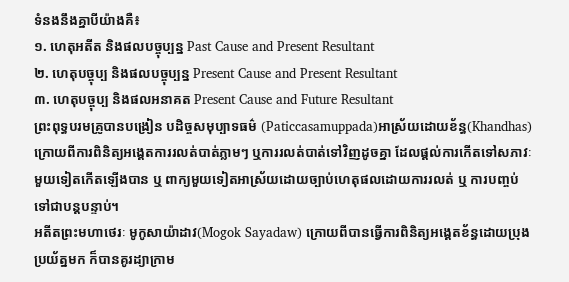ទំនងនឹងគ្នាបីយ៉ាងគឺ៖
១. ហេតុអតីត និងផលបច្ចុប្បន្ន Past Cause and Present Resultant
២. ហេតុបច្ចុប្ប និងផលបច្ចុប្បន្ន Present Cause and Present Resultant
៣. ហេតុបច្ចុប្ប និងផលអនាគត Present Cause and Future Resultant
ព្រះពុទ្ធបរមគ្រូបានបង្រៀន បដិច្ចសមុប្បាទធម៌ (Paticcasamuppada)អាស្រ័យដោយខ័ន្ធ(Khandhas) ក្រោយពីការពិនិត្យអង្គេតការរលត់បាត់ភ្លាមៗ ឬការរលត់បាត់ទៅវិញដូចគ្នា ដែលផ្តល់ការកើតទៅសភាវៈមួយទៀតកើតឡើងបាន ឬ ពាក្យមួយទៀតអាស្រ័យដោយច្បាប់ហេតុផលដោយការរលត់ ឬ ការបញ្ចប់ទៅជាបន្តបន្ទាប់។
អតីតព្រះមហាថេរៈ មូកូសាយ៉ាដាវ(Mogok Sayadaw) ក្រោយពីបានធ្វើការពិនិត្យអង្គេតខ័ន្ធដោយប្រុងប្រយ័ត្នមក ក៏បានគូរដ្យាក្រាម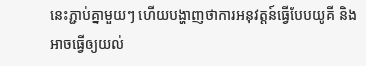នេះភ្ជាប់គ្នាមួយៗ ហើយបង្ហាញថាការអនុវត្តន៍ធ្វើបែបយូគី និងអាចធ្វើឲ្យយល់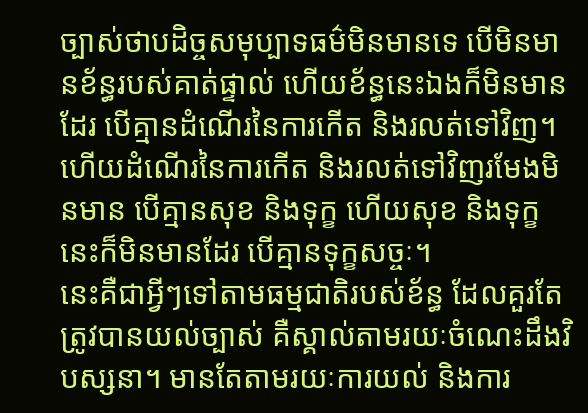ច្បាស់ថាបដិច្ចសមុប្បាទធម៌មិនមានទេ បើមិនមានខ័ន្ធរបស់គាត់ផ្ទាល់ ហើយខ័ន្ធនេះឯងក៏មិនមានដែរ បើគ្មានដំណើរនៃការកើត និងរលត់ទៅវិញ។ ហើយដំណើរនៃការកើត និងរលត់ទៅវិញរមែងមិនមាន បើគ្មានសុខ និងទុក្ខ ហើយសុខ និងទុក្ខនេះក៏មិនមានដែរ បើគ្មានទុក្ខសច្ចៈ។
នេះគឺជាអ្វីៗទៅតាមធម្មជាតិរបស់ខ័ន្ធ ដែលគួរតែត្រូវបានយល់ច្បាស់ គឺស្គាល់តាមរយៈចំណេះដឹងវិបស្សនា។ មានតែតាមរយៈការយល់ និងការ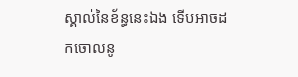ស្គាល់នៃខ័ន្ធនេះឯង ទើបអាចដកចោលនូ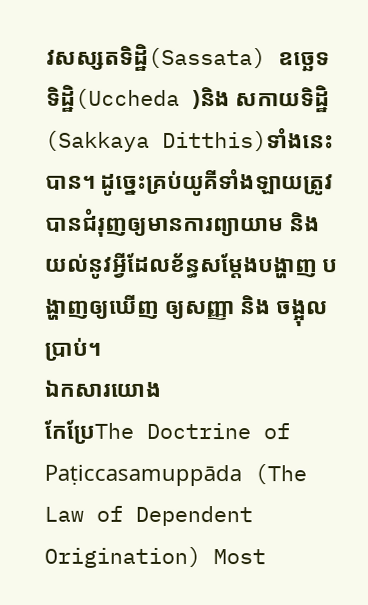វសស្សតទិដ្ឋិ(Sassata) ឧច្ឆេទទិដ្ឋិ(Uccheda )និង សកាយទិដ្ឋិ(Sakkaya Ditthis)ទាំងនេះបាន។ ដូច្នេះគ្រប់យូគីទាំងឡាយត្រូវបានជំរុញឲ្យមានការព្យាយាម និងយល់នូវអ្វីដែលខ័ន្ធសម្តែងបង្ហាញ បង្ហាញឲ្យឃើញ ឲ្យសញ្ញា និង ចង្អុលប្រាប់។
ឯកសារយោង
កែប្រែThe Doctrine of Paṭiccasamuppāda (The Law of Dependent Origination) Most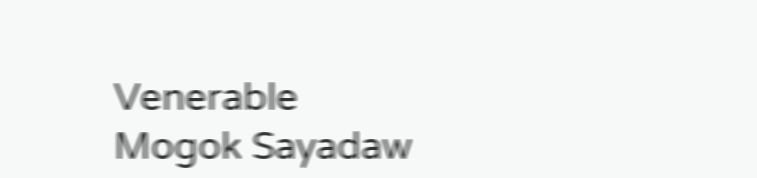Venerable Mogok Sayadaw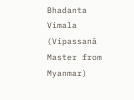Bhadanta Vimala (Vipassanā Master from Myanmar)